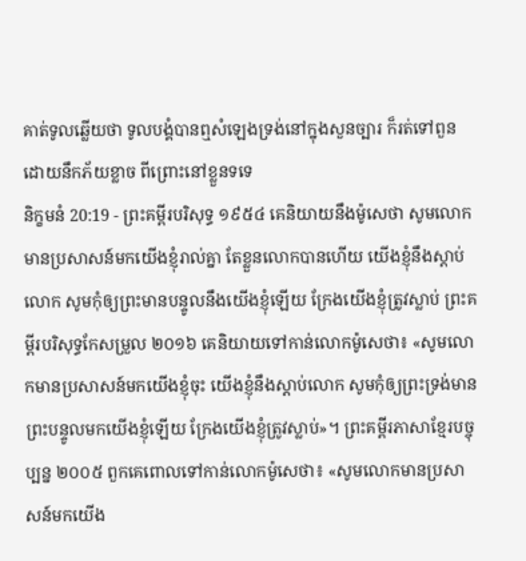គាត់ទូលឆ្លើយថា ទូលបង្គំបានឮសំឡេងទ្រង់នៅក្នុងសួនច្បារ ក៏រត់ទៅពួន ដោយនឹកភ័យខ្លាច ពីព្រោះនៅខ្លួនទទេ
និក្ខមនំ 20:19 - ព្រះគម្ពីរបរិសុទ្ធ ១៩៥៤ គេនិយាយនឹងម៉ូសេថា សូមលោកមានប្រសាសន៍មកយើងខ្ញុំរាល់គ្នា តែខ្លួនលោកបានហើយ យើងខ្ញុំនឹងស្តាប់លោក សូមកុំឲ្យព្រះមានបន្ទូលនឹងយើងខ្ញុំឡើយ ក្រែងយើងខ្ញុំត្រូវស្លាប់ ព្រះគម្ពីរបរិសុទ្ធកែសម្រួល ២០១៦ គេនិយាយទៅកាន់លោកម៉ូសេថា៖ «សូមលោកមានប្រសាសន៍មកយើងខ្ញុំចុះ យើងខ្ញុំនឹងស្តាប់លោក សូមកុំឲ្យព្រះទ្រង់មានព្រះបន្ទូលមកយើងខ្ញុំឡើយ ក្រែងយើងខ្ញុំត្រូវស្លាប់»។ ព្រះគម្ពីរភាសាខ្មែរបច្ចុប្បន្ន ២០០៥ ពួកគេពោលទៅកាន់លោកម៉ូសេថា៖ «សូមលោកមានប្រសាសន៍មកយើង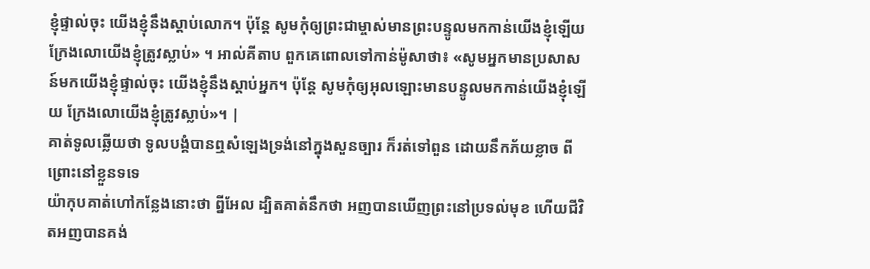ខ្ញុំផ្ទាល់ចុះ យើងខ្ញុំនឹងស្ដាប់លោក។ ប៉ុន្តែ សូមកុំឲ្យព្រះជាម្ចាស់មានព្រះបន្ទូលមកកាន់យើងខ្ញុំឡើយ ក្រែងលោយើងខ្ញុំត្រូវស្លាប់» ។ អាល់គីតាប ពួកគេពោលទៅកាន់ម៉ូសាថា៖ «សូមអ្នកមានប្រសាសន៍មកយើងខ្ញុំផ្ទាល់ចុះ យើងខ្ញុំនឹងស្តាប់អ្នក។ ប៉ុន្តែ សូមកុំឲ្យអុលឡោះមានបន្ទូលមកកាន់យើងខ្ញុំឡើយ ក្រែងលោយើងខ្ញុំត្រូវស្លាប់»។ |
គាត់ទូលឆ្លើយថា ទូលបង្គំបានឮសំឡេងទ្រង់នៅក្នុងសួនច្បារ ក៏រត់ទៅពួន ដោយនឹកភ័យខ្លាច ពីព្រោះនៅខ្លួនទទេ
យ៉ាកុបគាត់ហៅកន្លែងនោះថា ព្នីអែល ដ្បិតគាត់នឹកថា អញបានឃើញព្រះនៅប្រទល់មុខ ហើយជីវិតអញបានគង់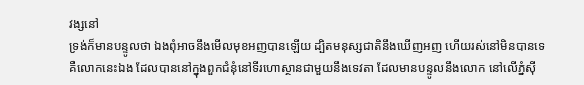វង្សនៅ
ទ្រង់ក៏មានបន្ទូលថា ឯងពុំអាចនឹងមើលមុខអញបានឡើយ ដ្បិតមនុស្សជាតិនឹងឃើញអញ ហើយរស់នៅមិនបានទេ
គឺលោកនេះឯង ដែលបាននៅក្នុងពួកជំនុំនៅទីរហោស្ថានជាមួយនឹងទេវតា ដែលមានបន្ទូលនឹងលោក នៅលើភ្នំស៊ី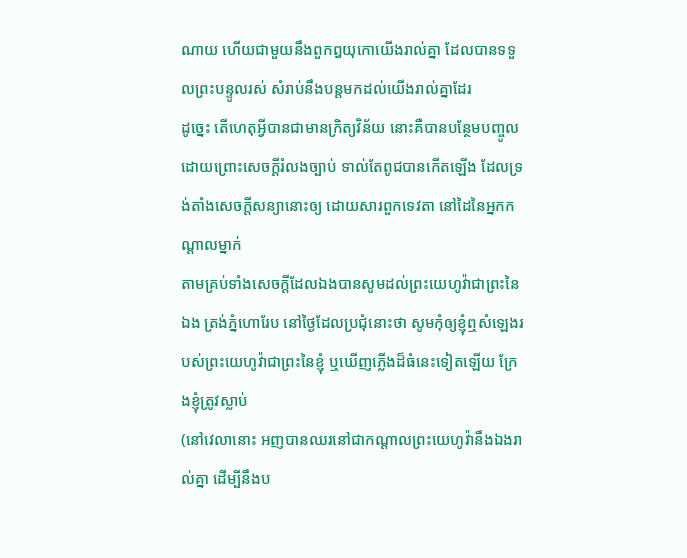ណាយ ហើយជាមួយនឹងពួកឰយុកោយើងរាល់គ្នា ដែលបានទទួលព្រះបន្ទូលរស់ សំរាប់នឹងបន្តមកដល់យើងរាល់គ្នាដែរ
ដូច្នេះ តើហេតុអ្វីបានជាមានក្រិត្យវិន័យ នោះគឺបានបន្ថែមបញ្ចូល ដោយព្រោះសេចក្ដីរំលងច្បាប់ ទាល់តែពូជបានកើតឡើង ដែលទ្រង់តាំងសេចក្ដីសន្យានោះឲ្យ ដោយសារពួកទេវតា នៅដៃនៃអ្នកកណ្តាលម្នាក់
តាមគ្រប់ទាំងសេចក្ដីដែលឯងបានសូមដល់ព្រះយេហូវ៉ាជាព្រះនៃឯង ត្រង់ភ្នំហោរែប នៅថ្ងៃដែលប្រជុំនោះថា សូមកុំឲ្យខ្ញុំឮសំឡេងរបស់ព្រះយេហូវ៉ាជាព្រះនៃខ្ញុំ ឬឃើញភ្លើងដ៏ធំនេះទៀតឡើយ ក្រែងខ្ញុំត្រូវស្លាប់
(នៅវេលានោះ អញបានឈរនៅជាកណ្តាលព្រះយេហូវ៉ានឹងឯងរាល់គ្នា ដើម្បីនឹងប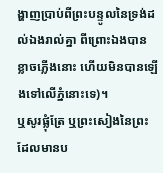ង្ហាញប្រាប់ពីព្រះបន្ទូលនៃទ្រង់ដល់ឯងរាល់គ្នា ពីព្រោះឯងបានខ្លាចភ្លើងនោះ ហើយមិនបានឡើងទៅលើភ្នំនោះទេ)។
ឬសូរផ្លុំត្រែ ឬព្រះសៀងនៃព្រះ ដែលមានប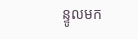ន្ទូលមក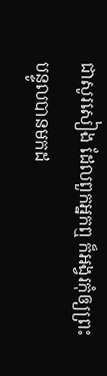ជាសូរសៀង ដែលពួកអ្នកឮ ក៏អង្វរកុំឲ្យព្រះបន្ទូលបានមកដ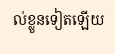ល់ខ្លួនទៀតឡើយ